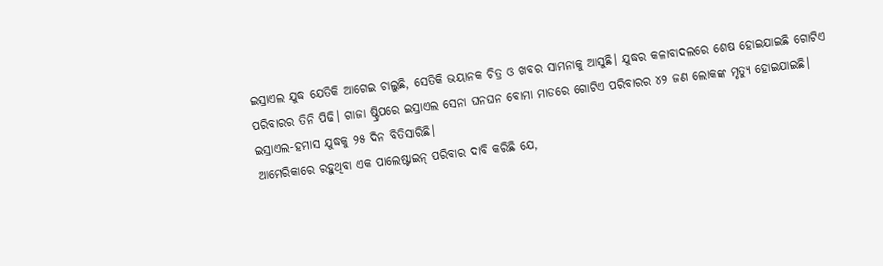ଇସ୍ରାଏଲ ଯୁଦ୍ଧ ଯେତିକି ଆଗେଇ ଚାଲୁଛି, ସେତିକି ଭୟାନକ ଚିତ୍ର ଓ ଖବର ସାମନାକୁ ଆସୁଛି। ଯୁଦ୍ଧର କଳାବାଦଲରେ ଶେଷ ହୋଇଯାଇଛି ଗୋଟିଏ ପରିବାରର ତିନି ପିଢି। ଗାଜା ଷ୍ଟ୍ରିପରେ ଇସ୍ରାଏଲ ସେନା ଘନଘନ ବୋମା ମାଡରେ ଗୋଟିଏ ପରିବାରର ୪୨ ଜଣ ଲୋକଙ୍କ ମୃତ୍ୟୁ ହୋଇଯାଇଛି।
ଇସ୍ରାଏଲ-ହମାସ ଯୁଦ୍ଧକୁ ୨୫ ଦିନ ବିତିସାରିଛି।
ଆମେରିକାରେ ରହୁଥିବା ଏକ ପାଲେଷ୍ଟାଇନ୍ ପରିବାର ଦାବି କରିଛି ଯେ,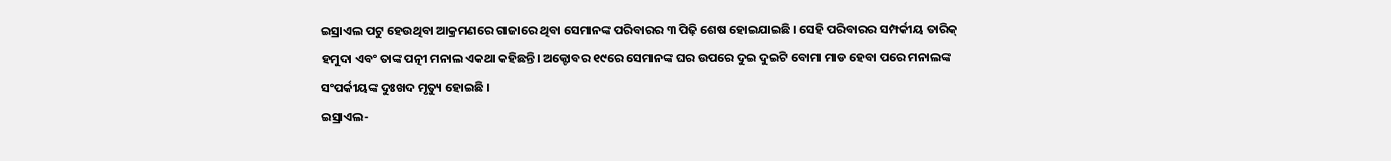ଇସ୍ରାଏଲ ପଟୁ ହେଉଥିବା ଆକ୍ରମଣରେ ଗାଜାରେ ଥିବା ସେମାନଙ୍କ ପରିବାରର ୩ ପିଢ଼ି ଶେଷ ହୋଇଯାଇଛି । ସେହି ପରିବାରର ସମ୍ପର୍କୀୟ ତାରିକ୍ ହମୁଦା ଏବଂ ତାଙ୍କ ପତ୍ନୀ ମନାଲ ଏକଥା କହିଛନ୍ତି। ଅକ୍ଟୋବର ୧୯ରେ ସେମାନଙ୍କ ଘର ଉପରେ ଦୁଇ ଦୁଇଟି ବୋମା ମାଡ ହେବା ପରେ ମନାଲଙ୍କ ସଂପର୍କୀୟଙ୍କ ଦୁଃଖଦ ମୃତ୍ୟୁ ହୋଇଛି ।
ଇସ୍ରାଏଲ-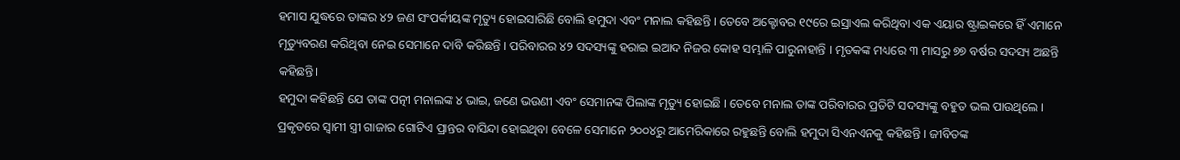ହମାସ ଯୁଦ୍ଧରେ ତାଙ୍କର ୪୨ ଜଣ ସଂପର୍କୀୟଙ୍କ ମୃତ୍ୟୁ ହୋଇସାରିଛି ବୋଲି ହମୁଦା ଏବଂ ମନାଲ କହିଛନ୍ତି । ତେବେ ଅକ୍ଟୋବର ୧୯ରେ ଇସ୍ରାଏଲ କରିଥିବା ଏକ ଏୟାର ଷ୍ଟ୍ରାଇକରେ ହିଁ ଏମାନେ ମୃତ୍ୟୁବରଣ କରିଥିବା ନେଇ ସେମାନେ ଦାବି କରିଛନ୍ତି । ପରିବାରର ୪୨ ସଦସ୍ୟଙ୍କୁ ହରାଇ ଇଆଦ ନିଜର କୋହ ସମ୍ଭାଳି ପାରୁନାହାନ୍ତି । ମୃତକଙ୍କ ମଧ୍ୟରେ ୩ ମାସରୁ ୭୭ ବର୍ଷର ସଦସ୍ୟ ଅଛନ୍ତି କହିଛନ୍ତି।
ହମୁଦା କହିଛନ୍ତି ଯେ ତାଙ୍କ ପତ୍ନୀ ମନାଲଙ୍କ ୪ ଭାଇ, ଜଣେ ଭଉଣୀ ଏବଂ ସେମାନଙ୍କ ପିଲାଙ୍କ ମୃତ୍ୟୁ ହୋଇଛି । ତେବେ ମନାଲ ତାଙ୍କ ପରିବାରର ପ୍ରତିଟି ସଦସ୍ୟଙ୍କୁ ବହୁତ ଭଲ ପାଉଥିଲେ । ପ୍ରକୃତରେ ସ୍ବାମୀ ସ୍ତ୍ରୀ ଗାଜାର ଗୋଟିଏ ପ୍ରାନ୍ତର ବାସିନ୍ଦା ହୋଇଥିବା ବେଳେ ସେମାନେ ୨୦୦୪ରୁ ଆମେରିକାରେ ରହୁଛନ୍ତି ବୋଲି ହମୁଦା ସିଏନଏନକୁ କହିଛନ୍ତି । ଜୀବିତଙ୍କ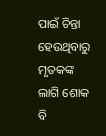ପାଇଁ ଚିନ୍ତା ହେଉଥିବାରୁ ମୃତକଙ୍କ ଲାଗି ଶୋକ ବି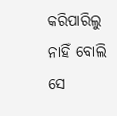କରିପାରିଲୁ ନାହିଁ ବୋଲି ସେ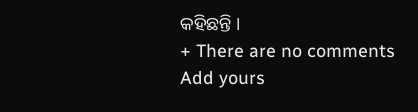କହିଛନ୍ତି ।
+ There are no comments
Add yours